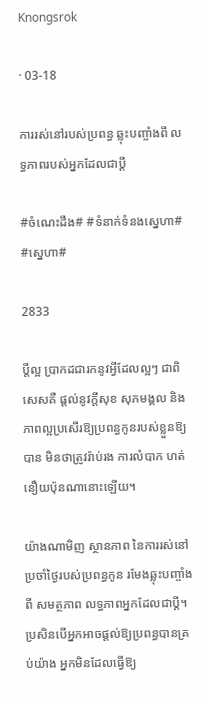Knongsrok

· 03-18

ការរស់នៅរបស់ប្រពន្ធ ឆ្លុះបញ្ចាំងពី លទ្ធភាពរបស់អ្នកដែលជាប្ដី

#ចំណេះដឹង# #ទំនាក់ទំនងស្នេហា# #ស្នេហា#

2833

ប្ដីល្អ ប្រាកដជារកនូវអ្វីដែលល្អៗ ជាពិសេសគឺ ផ្ដល់នូវក្ដីសុខ សុភមង្គល និងភាពល្អប្រសើរឱ្យប្រពន្ធកូនរបស់ខ្លួនឱ្យបាន មិនថាត្រូវរ៉ាប់រង ការលំបាក ហត់នឿយប៉ុនណានោះឡើយ។

យ៉ាងណាមិញ ស្ថានភាព នៃការរស់នៅប្រចាំថ្ងៃរបស់ប្រពន្ធកូន រមែងឆ្លុះបញ្ចាំងពី សមត្ថភាព លទ្ធភាពអ្នកដែលជាប្ដី។ ប្រសិនបើអ្នកអាចផ្ដល់ឱ្យប្រពន្ធបានគ្រប់យ៉ាង អ្នកមិនដែលធ្វើឱ្យ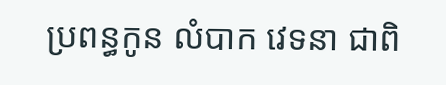ប្រពន្ធកូន លំបាក វេទនា ជាពិ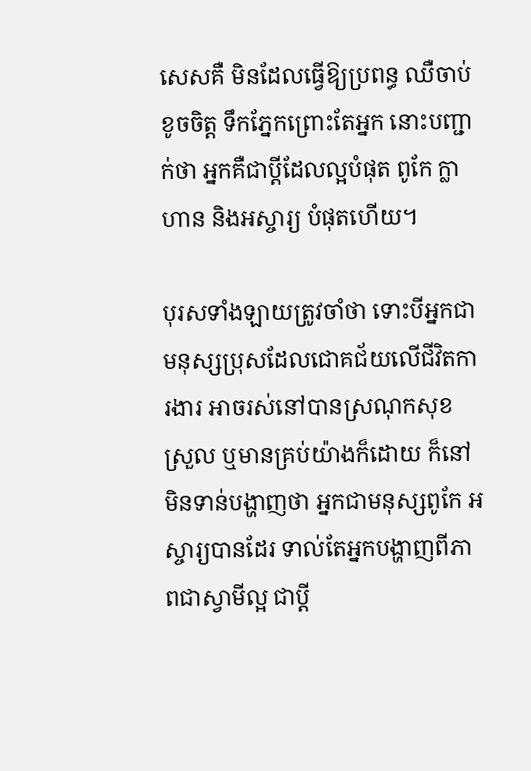សេសគឺ មិនដែលធ្វើឱ្យប្រពន្ធ ឈឺចាប់ ខូចចិត្ត ទឹកភ្នែកព្រោះតែអ្នក នោះបញ្ជាក់ថា អ្នកគឺជាប្ដីដែលល្អបំផុត ពូកែ ក្លាហាន និងអស្ចារ្យ បំផុតហើយ។

បុរសទាំងឡាយត្រូវចាំថា ទោះបីអ្នកជាមនុស្សប្រុសដែលជោគជ័យលើជីវិតការងារ អាចរស់នៅបានស្រណុកសុខស្រួល ឬមានគ្រប់យ៉ាងក៏ដោយ ក៏នៅមិនទាន់បង្ហាញថា អ្នកជាមនុស្សពូកែ អស្ចារ្យបានដែរ ទាល់តែអ្នកបង្ហាញពីភាពជាស្វាមីល្អ ជាប្ដី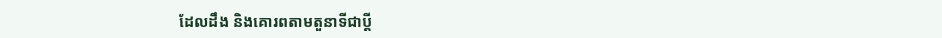ដែលដឹង និងគោរពតាមតួនាទីជាប្ដី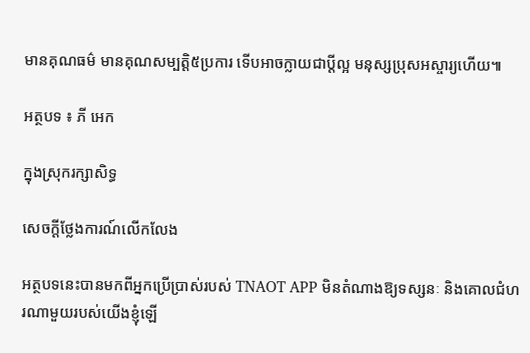មានគុណធម៌ មានគុណសម្បត្តិ៥ប្រការ ទើបអាចក្លាយជាប្ដីល្អ មនុស្សប្រុសអស្ចារ្យហើយ៕

អត្ថបទ ៖ ភី អេក

ក្នុងស្រុករក្សាសិទ្ធ

សេចក្តីថ្លែងការណ៍លើកលែង

អត្ថបទនេះបានមកពីអ្នកប្រើប្រាស់របស់ TNAOT APP មិនតំណាងឱ្យទស្សនៈ និងគោលជំហរណាមួយរបស់យើងខ្ញុំឡើ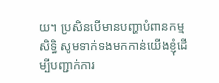យ។ ប្រសិនបើមានបញ្ហាបំពានកម្មសិទ្ធិ សូមទាក់ទងមកកាន់យើងខ្ញុំដើម្បីបញ្ជាក់ការ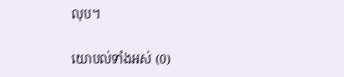លុប។

យោបល់ទាំងអស់ (0)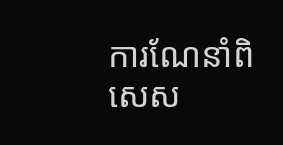ការណែនាំពិសេស